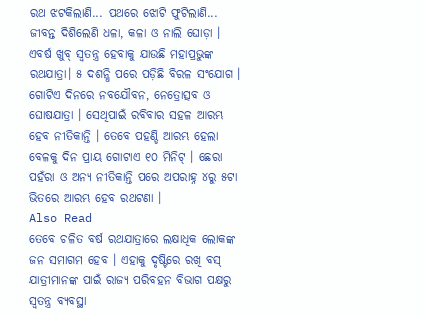ରଥ ଝଟକିଲାଣି... ପଥରେ ଝୋଟି ଫୁଟିଲାଣି... ଜୀବନ୍ତ ଦିଶିଲେଣି ଧଳା, କଳା ଓ ନାଲି ଘୋଡ଼ା । ଏବର୍ଷ ଖୁବ୍ ସ୍ବତନ୍ତ୍ର ହେବାକୁ ଯାଉଛି ମହାପ୍ରଭୁଙ୍କ ରଥଯାତ୍ରା। ୫ ଦଶନ୍ଧି ପରେ ପଡ଼ିଛି ବିରଳ ସଂଯୋଗ । ଗୋଟିଏ ଦିନରେ ନବଯୌବନ, ନେତ୍ରୋତ୍ସବ ଓ ଘୋଷଯାତ୍ରା । ସେଥିପାଇଁ ରବିବାର ସହଳ ଆରମ୍ଭ ହେବ ନୀତିକାନ୍ତି । ତେବେ ପହଣ୍ଡି ଆରମ୍ଭ ହେଲା ବେଳକୁ ଦିନ ପ୍ରାୟ ଗୋଟାଏ ୧୦ ମିନିଟ୍ । ଛେରା ପହଁରା ଓ ଅନ୍ୟ ନୀତିକାନ୍ତି ପରେ ଅପରାହ୍ନ ୪ରୁ ୫ଟା ଭିତରେ ଆରମ୍ଭ ହେବ ରଥଟଣା ।
Also Read
ତେବେ ଚଳିତ ବର୍ଷ ରଥଯାତ୍ରାରେ ଲକ୍ଷାଧିକ ଲୋକଙ୍କ ଜନ ସମାଗମ ହେବ । ଏହାକୁ ଦୃଷ୍ଟିରେ ରଖି ବସ୍ ଯାତ୍ରୀମାନଙ୍କ ପାଇଁ ରାଜ୍ୟ ପରିବହନ ବିଭାଗ ପକ୍ଷରୁ ସ୍ୱତନ୍ତ୍ର ବ୍ୟବସ୍ଥା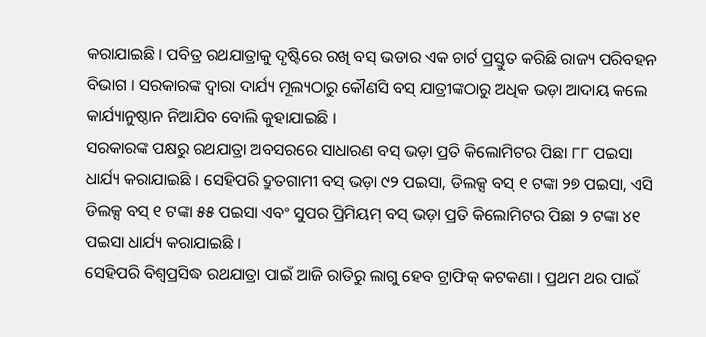କରାଯାଇଛି । ପବିତ୍ର ରଥଯାତ୍ରାକୁ ଦୃଷ୍ଟିରେ ରଖି ବସ୍ ଭଡାର ଏକ ଚାର୍ଟ ପ୍ରସ୍ତୁତ କରିଛି ରାଜ୍ୟ ପରିବହନ ବିଭାଗ । ସରକାରଙ୍କ ଦ୍ୱାରା ଦାର୍ଯ୍ୟ ମୂଲ୍ୟଠାରୁ କୌଣସି ବସ୍ ଯାତ୍ରୀଙ୍କଠାରୁ ଅଧିକ ଭଡ଼ା ଆଦାୟ କଲେ କାର୍ଯ୍ୟାନୁଷ୍ଠାନ ନିଆଯିବ ବୋଲି କୁହାଯାଇଛି ।
ସରକାରଙ୍କ ପକ୍ଷରୁ ରଥଯାତ୍ରା ଅବସରରେ ସାଧାରଣ ବସ୍ ଭଡ଼ା ପ୍ରତି କିଲୋମିଟର ପିଛା ୮୮ ପଇସା ଧାର୍ଯ୍ୟ କରାଯାଇଛି । ସେହିପରି ଦ୍ରୁତଗାମୀ ବସ୍ ଭଡ଼ା ୯୨ ପଇସା, ଡିଲକ୍ସ ବସ୍ ୧ ଟଙ୍କା ୨୭ ପଇସା, ଏସି ଡିଲକ୍ସ ବସ୍ ୧ ଟଙ୍କା ୫୫ ପଇସା ଏବଂ ସୁପର ପ୍ରିମିୟମ୍ ବସ୍ ଭଡ଼ା ପ୍ରତି କିଲୋମିଟର ପିଛା ୨ ଟଙ୍କା ୪୧ ପଇସା ଧାର୍ଯ୍ୟ କରାଯାଇଛି ।
ସେହିପରି ବିଶ୍ୱପ୍ରସିଦ୍ଧ ରଥଯାତ୍ରା ପାଇଁ ଆଜି ରାତିରୁ ଲାଗୁ ହେବ ଟ୍ରାଫିକ୍ କଟକଣା । ପ୍ରଥମ ଥର ପାଇଁ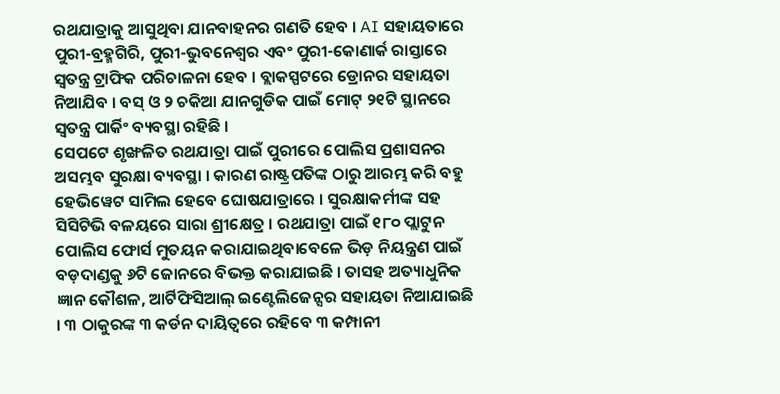ରଥଯାତ୍ରାକୁ ଆସୁଥିବା ଯାନବାହନର ଗଣତି ହେବ । AI ସହାୟତାରେ ପୁରୀ-ବ୍ରହ୍ମଗିରି, ପୁରୀ-ଭୁବନେଶ୍ୱର ଏବଂ ପୁରୀ-କୋଣାର୍କ ରାସ୍ତାରେ ସ୍ୱତନ୍ତ୍ର ଟ୍ରାଫିକ ପରିଚାଳନା ହେବ । ବ୍ଲାକସ୍ପଟରେ ଡ୍ରୋନର ସହାୟତା ନିଆଯିବ । ବସ୍ ଓ ୨ ଚକିଆ ଯାନଗୁଡିକ ପାଇଁ ମୋଟ୍ ୨୧ଟି ସ୍ଥାନରେ ସ୍ୱତନ୍ତ୍ର ପାର୍କିଂ ବ୍ୟବସ୍ଥା ରହିଛି ।
ସେପଟେ ଶୃଙ୍ଖଳିତ ରଥଯାତ୍ରା ପାଇଁ ପୁରୀରେ ପୋଲିସ ପ୍ରଶାସନର ଅସମ୍ଭବ ସୁରକ୍ଷା ବ୍ୟବସ୍ଥା । କାରଣ ରାଷ୍ଟ୍ରପତିଙ୍କ ଠାରୁ ଆରମ୍ଭ କରି ବହୁ ହେଭିୱେଟ ସାମିଲ ହେବେ ଘୋଷଯାତ୍ରାରେ । ସୁରକ୍ଷାକର୍ମୀଙ୍କ ସହ ସିସିଟିଭି ବଳୟରେ ସାରା ଶ୍ରୀକ୍ଷେତ୍ର । ରଥଯାତ୍ରା ପାଇଁ ୧୮୦ ପ୍ଲାଟୁନ ପୋଲିସ ଫୋର୍ସ ମୁତୟନ କରାଯାଇଥିବାବେଳେ ଭିଡ଼ ନିୟନ୍ତ୍ରଣ ପାଇଁ ବଡ଼ଦାଣ୍ଡକୁ ୬ଟି ଜୋନରେ ବିଭକ୍ତ କରାଯାଇଛି । ତାସହ ଅତ୍ୟାଧୁନିକ ଜ୍ଞାନ କୌଶଳ, ଆର୍ଟିଫିସିଆଲ୍ ଇଣ୍ଟେଲିଜେନ୍ସର ସହାୟତା ନିଆଯାଇଛି । ୩ ଠାକୁରଙ୍କ ୩ କର୍ଡନ ଦାୟିତ୍ବରେ ରହିବେ ୩ କମ୍ପାନୀ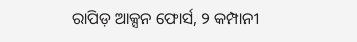ରାପିଡ଼ ଆକ୍ସନ ଫୋର୍ସ, ୨ କମ୍ପାନୀ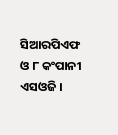ସିଆରପିଏଫ ଓ ୮ କଂପାନୀ ଏସଓଜି ।